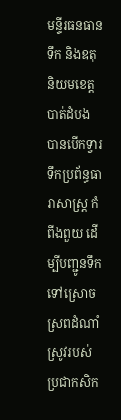មន្ទីរធនធានទឹក និងឧតុនិយមខេត្តបាត់ដំបង បានបើកទ្វារទឹកប្រព័ន្ធធារាសាស្ត្រ កំពីងពួយ ដើម្បីបញ្ជូនទឹកទៅស្រោចស្រពដំណាំស្រូវរបស់ប្រជាកសិក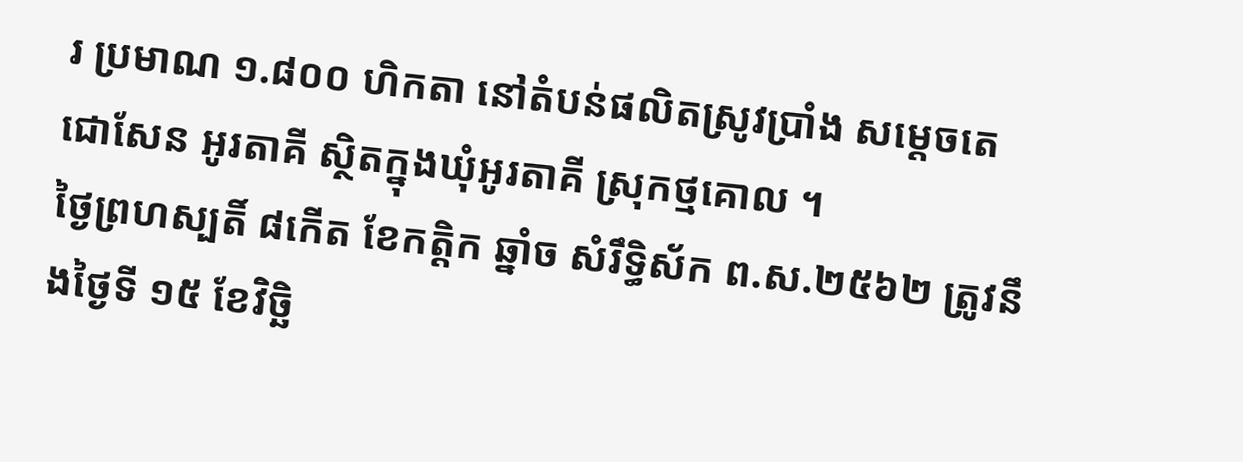រ ប្រមាណ ១.៨០០ ហិកតា នៅតំបន់ផលិតស្រូវប្រាំង សម្តេចតេជោសែន អូរតាគី ស្ថិតក្នុងឃុំអូរតាគី ស្រុកថ្មគោល ។
ថ្ងៃព្រហស្បតិ៍ ៨កើត ខែកត្តិក ឆ្នាំច សំរឹទ្ធិស័ក ព.ស.២៥៦២ ត្រូវនឹងថ្ងៃទី ១៥ ខែវិច្ឆិ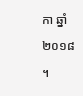កា ឆ្នាំ ២០១៨ ។